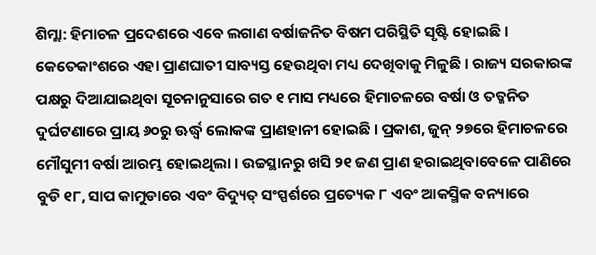ଶିମ୍ଲା: ହିମାଚଳ ପ୍ରଦେଶରେ ଏବେ ଲଗାଣ ବର୍ଷାଜନିତ ବିଷମ ପରିସ୍ଥିତି ସୃଷ୍ଟି ହୋଇଛି । କେତେକାଂଶରେ ଏହା ପ୍ରାଣଘାତୀ ସାବ୍ୟସ୍ତ ହେଉଥିବା ମଧ୍ୟ ଦେଖିବାକୁ ମିଳୁଛି । ରାଜ୍ୟ ସରକାରଙ୍କ ପକ୍ଷରୁ ଦିଆଯାଇଥିବା ସୂଚନାନୁସାରେ ଗତ ୧ ମାସ ମଧ୍ୟରେ ହିମାଚଳରେ ବର୍ଷା ଓ ତତ୍ଜନିତ ଦୁର୍ଘଟଣାରେ ପ୍ରାୟ ୬୦ରୁ ଊର୍ଦ୍ଧ୍ୱ ଲୋକଙ୍କ ପ୍ରାଣହାନୀ ହୋଇଛି । ପ୍ରକାଶ, ଜୁନ୍ ୨୭ରେ ହିମାଚଳରେ ମୌସୁମୀ ବର୍ଷା ଆରମ୍ଭ ହୋଇଥିଲା । ଉଚ୍ଚସ୍ଥାନରୁ ଖସି ୨୧ ଜଣ ପ୍ରାଣ ହରାଇଥିବାବେଳେ ପାଣିରେ ବୁଡି ୧୮, ସାପ କାମୁଡାରେ ଏବଂ ବିଦ୍ୟୁତ୍ ସଂସ୍ପର୍ଶରେ ପ୍ରତ୍ୟେକ ୮ ଏବଂ ଆକସ୍ମିକ ବନ୍ୟାରେ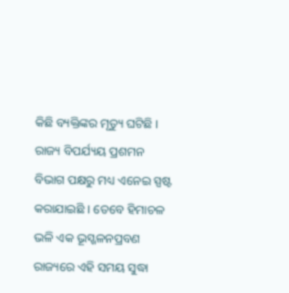କିଛି ବ୍ୟକ୍ତିଙ୍କର ମୃତ୍ୟୁ ଘଟିଛି । ରାଜ୍ୟ ବିପର୍ଯ୍ୟୟ ପ୍ରଶମନ ବିଭାଗ ପକ୍ଷରୁ ମଧ୍ୟ ଏନେଇ ସ୍ପଷ୍ଟ କରାଯାଇଛି । ତେବେ ହିମାଚଳ ଭଳି ଏକ ଭୂସ୍ଖଳନପ୍ରବଣ ରାଜ୍ୟରେ ଏହି ସମୟ ସୁଦ୍ଧା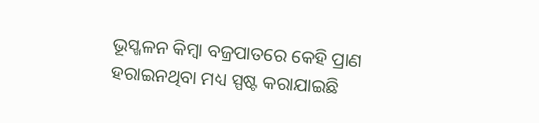ଭୂସ୍ଖଳନ କିମ୍ବା ବଜ୍ରପାତରେ କେହି ପ୍ରାଣ ହରାଇନଥିବା ମଧ୍ୟ ସ୍ପଷ୍ଟ କରାଯାଇଛି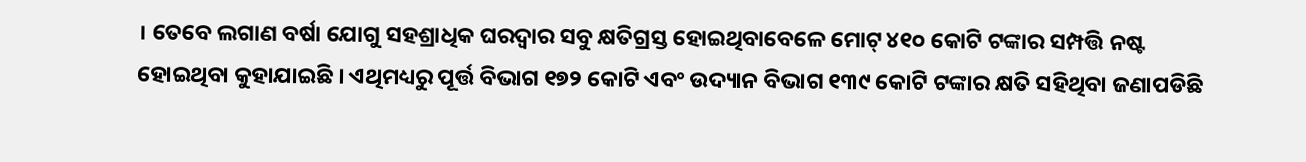। ତେବେ ଲଗାଣ ବର୍ଷା ଯୋଗୁ ସହଶ୍ରାଧିକ ଘରଦ୍ୱାର ସବୁ କ୍ଷତିଗ୍ରସ୍ତ ହୋଇଥିବାବେଳେ ମୋଟ୍ ୪୧୦ କୋଟି ଟଙ୍କାର ସମ୍ପତ୍ତି ନଷ୍ଟ ହୋଇଥିବା କୁହାଯାଇଛି । ଏଥିମଧ୍ୟରୁ ପୂର୍ତ୍ତ ବିଭାଗ ୧୭୨ କୋଟି ଏବଂ ଉଦ୍ୟାନ ବିଭାଗ ୧୩୯ କୋଟି ଟଙ୍କାର କ୍ଷତି ସହିଥିବା ଜଣାପଡିଛି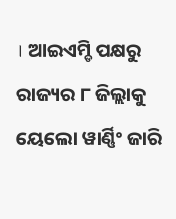। ଆଇଏମ୍ଡି ପକ୍ଷରୁ ରାଜ୍ୟର ୮ ଜିଲ୍ଲାକୁ ୟେଲୋ ୱାର୍ଣ୍ଣିଂ ଜାରି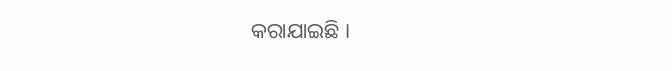କରାଯାଇଛି ।